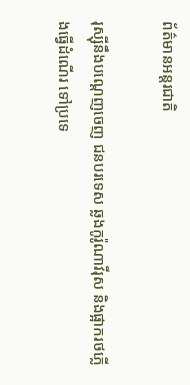ព័ត៌មានអន្តរជាតិ

រុស្ស៊ីនឹងបណ្ដេញចេញ ជនបរទេស ឆ្លងកូរ៉ូណាវីរុស និងផ្អាករថភ្លើងធ្វើដំណើរ ទៅប្រទេ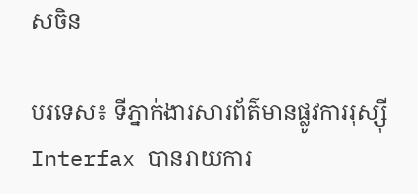សចិន

បរទេស៖ ទីភ្នាក់ងារសារព័ត៌មានផ្លូវការរុស្ស៊ី Interfax បានរាយការ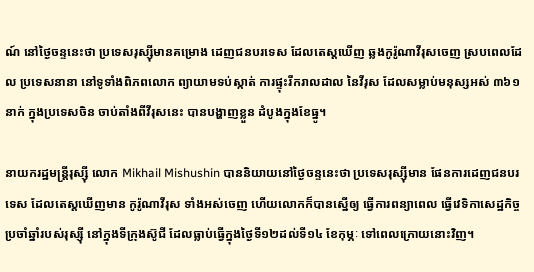ណ៍ នៅថ្ងៃចន្ទនេះថា ប្រទេសរុស្ស៊ីមានគម្រោង ដេញជនបរទេស ដែលតេស្តឃើញ ឆ្លងកូរ៉ូណាវីរុសចេញ ស្របពេលដែល ប្រទេសនានា នៅទូទាំងពិភពលោក ព្យាយាមទប់ស្កាត់ ការផ្ទុះរីករាលដាល នៃវីរុស ដែលសម្លាប់មនុស្សអស់ ៣៦១នាក់ ក្នុងប្រទេសចិន ចាប់តាំងពីវីរុសនេះ បានបង្ហាញខ្លួន ដំបូងក្នុងខែធ្នូ។

នាយករដ្ឋមន្ត្រីរុស្ស៊ី លោក Mikhail Mishushin បាននិយាយនៅថ្ងៃចន្ទនេះថា ប្រទេសរុស្ស៊ីមាន ផែនការដេញជនបរទេស ដែលតេស្តឃើញមាន កូរ៉ូណាវីរុស ទាំងអស់ចេញ ហើយលោកក៏បានស្នើឲ្យ ធ្វើការពន្យាពេល ធ្វើវេទិកាសេដ្ឋកិច្ច ប្រចាំឆ្នាំរបស់រុស្ស៊ី នៅក្នុងទីក្រុងស៊ូជី ដែលធ្លាប់ធ្វើក្នុងថ្ងៃទី១២ដល់ទី១៤ ខែកុម្ភៈ ទៅពេលក្រោយនោះវិញ។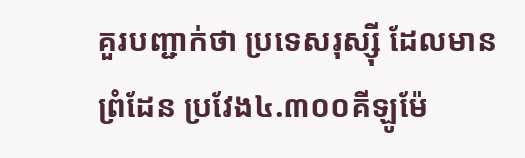គួរបញ្ជាក់ថា ប្រទេសរុស្ស៊ី ដែលមានព្រំដែន ប្រវែង៤.៣០០គីឡូម៉ែ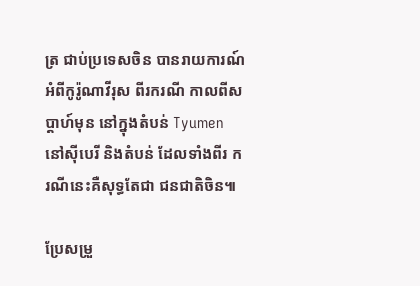ត្រ ជាប់ប្រទេសចិន បានរាយការណ៍ អំពីកូរ៉ូណាវីរុស ពីរករណី កាលពីសប្ដាហ៍មុន នៅក្នុងតំបន់ Tyumen នៅស៊ីបេរី និងតំបន់ ដែលទាំងពីរ ករណីនេះគឺសុទ្ធតែជា ជនជាតិចិន៕

ប្រែសម្រួ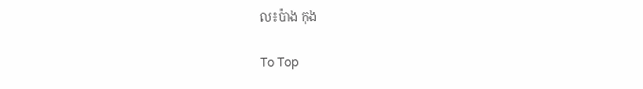ល៖ប៉ាង កុង

To Top